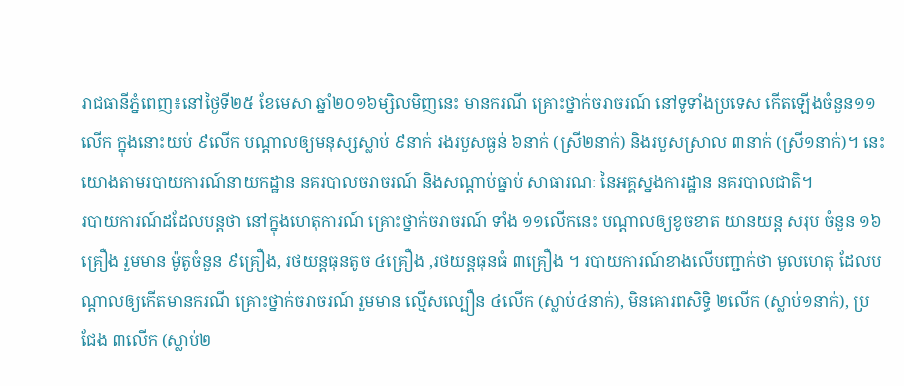រាជធានីភ្នំពេញ៖នៅថ្ងៃទី២៥ ខែមេសា ឆ្នាំ២០១៦ម្សិលមិញនេះ មានករណី គ្រោះថ្នាក់ចរាចរណ៍ នៅទូទាំងប្រទេស កើតឡើងចំនួន១១លើក ក្នុងនោះយប់ ៩លើក បណ្តាលឲ្យមនុស្សស្លាប់ ៩នាក់ រងរបួសធ្ងន់ ៦នាក់ (ស្រី២នាក់) និងរបួសស្រាល ៣នាក់ (ស្រី១នាក់)។ នេះយោងតាមរបាយការណ៍នាយកដ្ឋាន នគរបាលចរាចរណ៍ និងសណ្ដាប់ធ្នាប់ សាធារណៈ នៃអគ្គស្នងការដ្ឋាន នគរបាលជាតិ។
របាយការណ៍ដដែលបន្តថា នៅក្នុងហេតុការណ៍ គ្រោះថ្នាក់ចរាចរណ៍ ទាំង ១១លើកនេះ បណ្តាលឲ្យខូចខាត យានយន្ត សរុប ចំនួន ១៦គ្រឿង រួមមាន ម៉ូតូចំនួន ៩គ្រឿង, រថយន្តធុនតូច ៤គ្រឿង ,រថយន្តធុនធំ ៣គ្រឿង ។ របាយការណ៍ខាងលើបញ្ជាក់ថា មូលហេតុ ដែលបណ្តាលឲ្យកើតមានករណី គ្រោះថ្នាក់ចរាចរណ៍ រួមមាន ល្មើសល្បឿន ៤លើក (ស្លាប់៤នាក់), មិនគោរពសិទ្ធិ ២លើក (ស្លាប់១នាក់), ប្រជែង ៣លើក (ស្លាប់២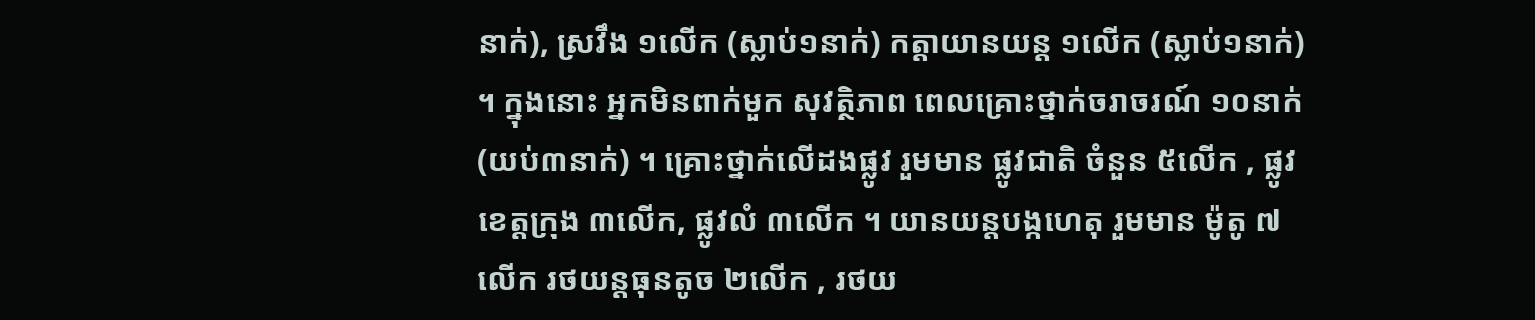នាក់), ស្រវឹង ១លើក (ស្លាប់១នាក់) កត្តាយានយន្ត ១លើក (ស្លាប់១នាក់) ។ ក្នុងនោះ អ្នកមិនពាក់មួក សុវត្ថិភាព ពេលគ្រោះថ្នាក់ចរាចរណ៍ ១០នាក់ (យប់៣នាក់) ។ គ្រោះថ្នាក់លើដងផ្លូវ រួមមាន ផ្លូវជាតិ ចំនួន ៥លើក , ផ្លូវខេត្តក្រុង ៣លើក, ផ្លូវលំ ៣លើក ។ យានយន្តបង្កហេតុ រួមមាន ម៉ូតូ ៧លើក រថយន្តធុនតូច ២លើក , រថយ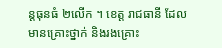ន្តធុនធំ ២លើក ។ ខេត្ត រាជធានី ដែលមានគ្រោះថ្នាក់ និងរងគ្រោះ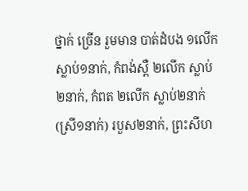ថ្នាក់ ច្រើន រួមមាន បាត់ដំបង ១លើក ស្លាប់១នាក់, កំពង់ស្ពឺ ២លើក ស្លាប់ ២នាក់, កំពត ២លើក ស្លាប់២នាក់ (ស្រី១នាក់) របួស២នាក់, ព្រះសីហ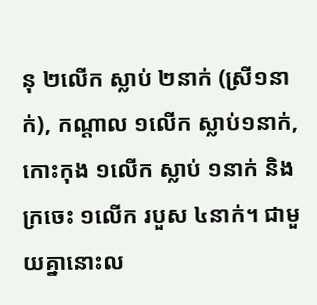នុ ២លើក ស្លាប់ ២នាក់ (ស្រី១នាក់), កណ្តាល ១លើក ស្លាប់១នាក់, កោះកុង ១លើក ស្លាប់ ១នាក់ និងក្រចេះ ១លើក របួស ៤នាក់។ ជាមួយគ្នានោះល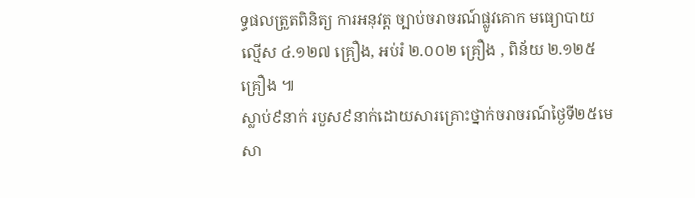ទ្ធផលត្រួតពិនិត្យ ការអនុវត្ត ច្បាប់ចរាចរណ៍ផ្លូវគោក មធ្យោបាយល្មើស ៤.១២៧ គ្រឿង, អប់រំ ២.០០២ គ្រឿង , ពិន័យ ២.១២៥ គ្រឿង ៕
ស្លាប់៩នាក់ របួស៩នាក់ដោយសារគ្រោះថ្នាក់ចរាចរណ៍ថ្ងៃទី២៥មេសា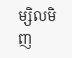ម្សិលមិញ